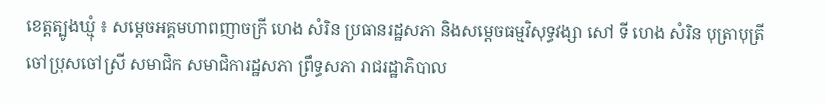ខេត្តត្បូងឃ្មុំ ៖ សម្តេចអគ្គមហាពញាចក្រី ហេង សំរិន ប្រធានរដ្ឋសភា និងសម្តេចធម្មវិសុទ្ធវង្សា សៅ ទី ហេង សំរិន បុត្រាបុត្រី ចៅប្រុសចៅស្រី សមាជិក សមាជិការដ្ឋសភា ព្រឹទ្ធសភា រាជរដ្ឋាភិបាល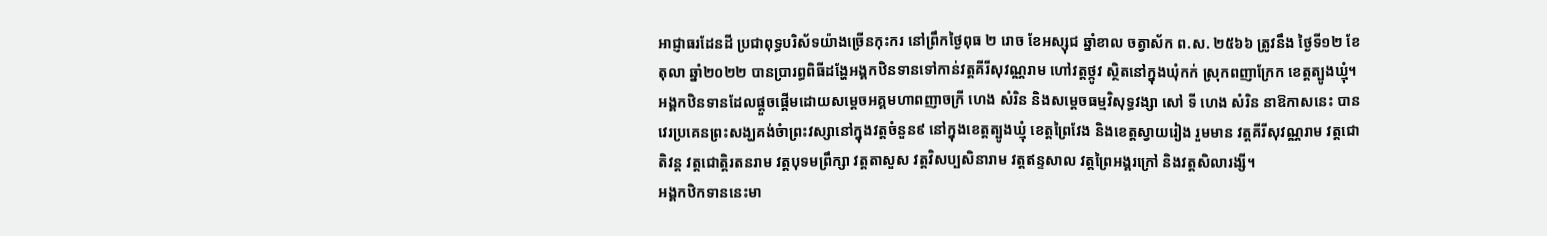អាជ្ញាធរដែនដី ប្រជាពុទ្ធបរិស័ទយ៉ាងច្រើនកុះករ នៅព្រឹកថ្ងៃពុធ ២ រោច ខែអស្សុជ ឆ្នាំខាល ចត្វាស័ក ព.ស. ២៥៦៦ ត្រូវនឹង ថ្ងៃទី១២ ខែតុលា ឆ្នាំ២០២២ បានប្រារព្ធពិធីដង្ហែអង្គកឋិនទានទៅកាន់វត្តគីរីសុវណ្ណរាម ហៅវត្តថ្កូវ ស្ថិតនៅក្នុងឃុំកក់ ស្រុកពញាក្រែក ខេត្តត្បូងឃ្មុំ។
អង្គកឋិនទានដែលផ្តួចផ្តើមដោយសម្តេចអគ្គមហាពញាចក្រី ហេង សំរិន និងសម្តេចធម្មវិសុទ្ធវង្សា សៅ ទី ហេង សំរិន នាឱកាសនេះ បានវេរប្រគេនព្រះសង្ឃគង់ចំាព្រះវស្សានៅក្នុងវត្តចំនួន៩ នៅក្នុងខេត្តត្បូងឃ្មុំ ខេត្តព្រៃវែង និងខេត្តស្វាយរៀង រួមមាន វត្តគីរីសុវណ្ណរាម វត្តជោតិវន្ត វត្តជោត្តិរតនរាម វត្តបុទមព្រឹក្សា វត្តតាសួស វត្តវិសប្បសិនារាម វត្តឥន្ទសាល វត្តព្រៃអង្គរក្រៅ និងវត្តសិលារង្សី។
អង្គកឋិកទាននេះមា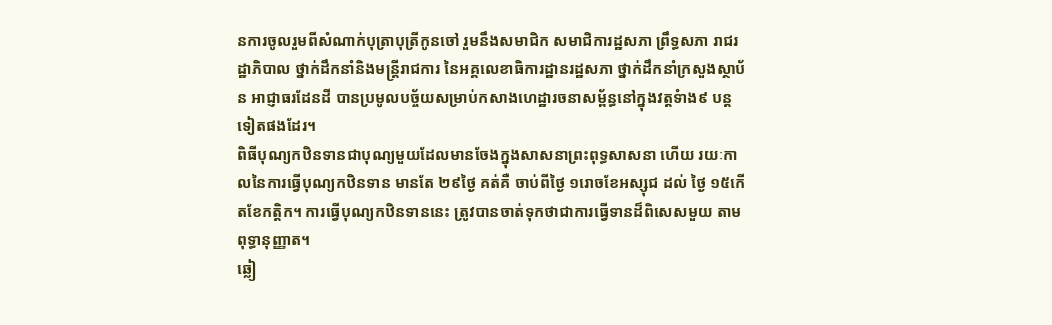នការចូលរួមពីសំណាក់បុត្រាបុត្រីកូនចៅ រួមនឹងសមាជិក សមាជិការដ្ឋសភា ព្រឹទ្ធសភា រាជរដ្ឋាភិបាល ថ្នាក់ដឹកនាំនិងមន្រ្តីរាជការ នៃអគ្គលេខាធិការដ្ឋានរដ្ឋសភា ថ្នាក់ដឹកនាំក្រសួងស្ថាប័ន អាជ្ញាធរដែនដី បានប្រមូលបច្ច័យសម្រាប់កសាងហេដ្ឋារចនាសម្ព័ន្ធនៅក្នុងវត្តទំាង៩ បន្តទៀតផងដែរ។
ពិធីបុណ្យកឋិនទានជាបុណ្យមួយដែលមានចែងក្នុងសាសនាព្រះពុទ្ធសាសនា ហើយ រយៈកាលនៃការធ្វើបុណ្យកឋិនទាន មានតែ ២៩ថ្ងៃ គត់គឺ ចាប់ពីថ្ងៃ ១រោចខែអស្សុជ ដល់ ថ្ងៃ ១៥កើតខែកត្តិក។ ការធ្វើបុណ្យកឋិនទាននេះ ត្រូវបានចាត់ទុកថាជាការធ្វើទានដ៏ពិសេសមួយ តាមពុទ្ធានុញ្ញាត។
ឆ្លៀ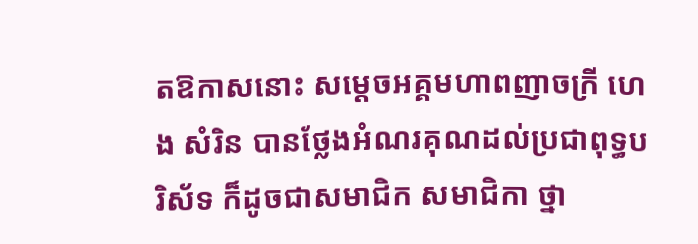តឱកាសនោះ សម្តេចអគ្គមហាពញាចក្រី ហេង សំរិន បានថ្លែងអំណរគុណដល់ប្រជាពុទ្ធបរិស័ទ ក៏ដូចជាសមាជិក សមាជិកា ថ្នា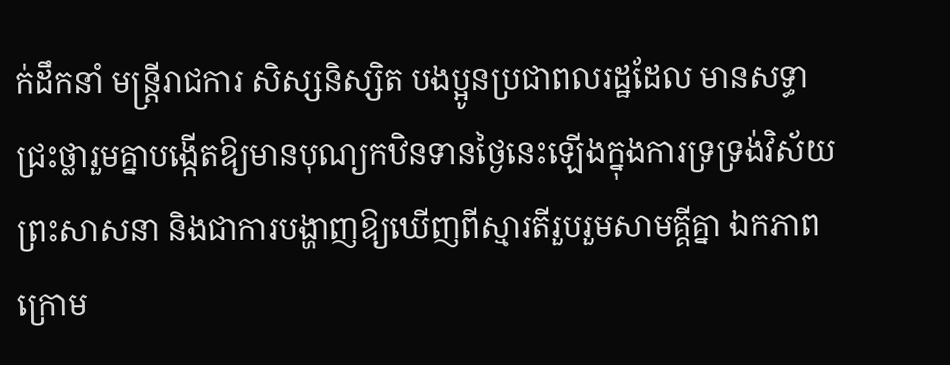ក់ដឹកនាំ មន្រ្តីរាជការ សិស្សនិស្សិត បងប្អូនប្រជាពលរដ្ឋដែល មានសទ្ធាជ្រះថ្លារួមគ្នាបង្កើតឱ្យមានបុណ្យកឋិនទានថ្ងៃនេះឡើងក្នុងការទ្រទ្រង់វិស័យព្រះសាសនា និងជាការបង្ហាញឱ្យឃើញពីស្មារតីរួបរួមសាមគ្គីគ្នា ឯកភាព ក្រោម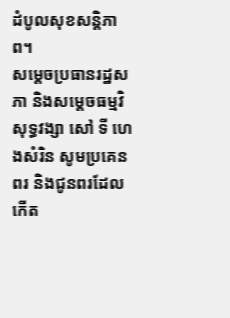ដំបូលសុខសន្តិភាព។
សម្តេចប្រធានរដ្ឋសភា និងសម្តេចធម្មវិសុទ្ធវង្សា សៅ ទី ហេងសំរិន សូមប្រគេនពរ និងជូនពរដែលកើត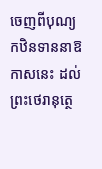ចេញពីបុណ្យកឋិនទាននាឱកាសនេះ ដល់ព្រះថេរានុត្ថេ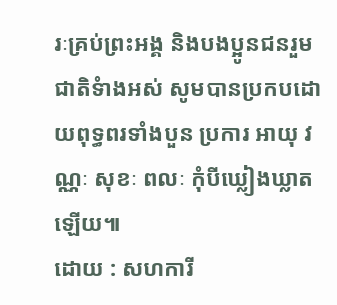រៈគ្រប់ព្រះអង្គ និងបងប្អូនជនរួមជាតិទំាងអស់ សូមបានប្រកបដោយពុទ្ធពរទាំងបួន ប្រការ អាយុ វណ្ណៈ សុខៈ ពលៈ កុំបីឃ្លៀងឃ្លាតឡើយ៕
ដោយ : សហការី